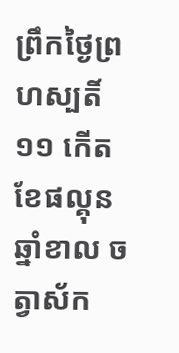ព្រឹកថ្ងៃព្រហស្បតិ៍ ១១ កើត ខែផល្គុន ឆ្នាំខាល ចត្វាស័ក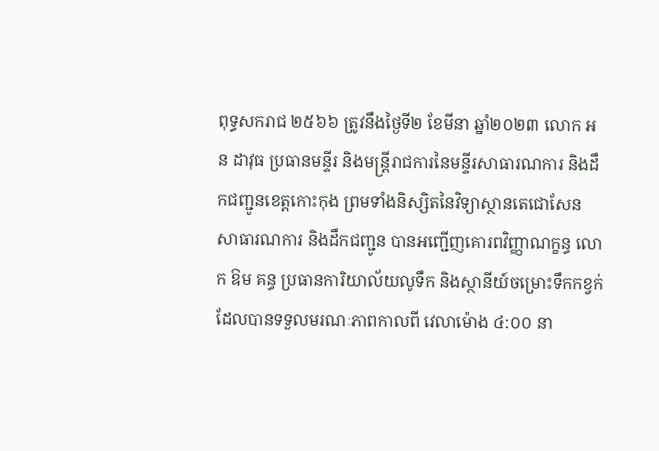ពុទ្ធសករាជ ២៥៦៦ ត្រូវនឹងថ្ងៃទី២ ខែមីនា ឆ្នាំ២០២៣ លោក អន ដាវុធ ប្រធានមន្ទីរ និងមន្ត្រីរាជការនៃមន្ទីរសាធារណការ និងដឹកជញ្ជូនខេត្តកោះកុង ព្រមទាំងនិស្សិតនៃវិទ្យាស្ថានតេជោសែន សាធារណការ និងដឹកជញ្ជូន បានអញ្ជើញគោរពវិញ្ញាណក្ខន្ធ លោក ឱម គន្ធ ប្រធានការិយាល័យលូទឹក និងស្ថានីយ៍ចម្រោះទឹកកខ្វក់ ដែលបានទទួលមរណៈភាពកាលពី វេលាម៉ោង ៤:០០ នា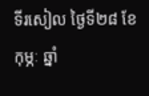ទីរសៀល ថ្ងៃទី២៨ ខែកុម្ភៈ ឆ្នាំ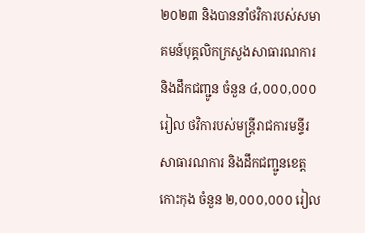២០២៣ និងបាននាំថវិការបស់សមាគមន៍បុគ្គលិកក្រសួងសាធារណការ និងដឹកជញ្ជូន ចំនួន ៤,០០០,០០០ រៀល ថវិការបស់មន្ត្រីរាជការមន្ទីរសាធារណការ និងដឹកជញ្ជូនខេត្តកោះកុង ចំនួន ២,០០០,០០០ រៀល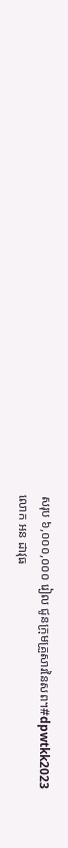សរុប ៦,០០០,០០០ រៀល ជូនក្រុមគ្រួសារនៃសព។#dpwtkk2023
លោក អន ដាវុធ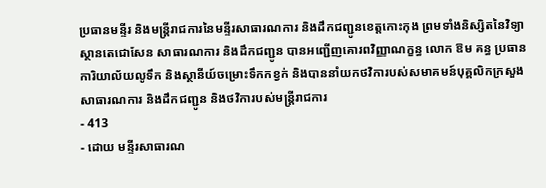ប្រធានមន្ទីរ និងមន្ត្រីរាជការនៃមន្ទីរសាធារណការ និងដឹកជញ្ជូនខេត្តកោះកុង ព្រមទាំងនិស្សិតនៃវិទ្យាស្ថានតេជោសែន សាធារណការ និងដឹកជញ្ជូន បានអញ្ជើញគោរពវិញ្ញាណក្ខន្ធ លោក ឱម គន្ធ ប្រធានការិយាល័យលូទឹក និងស្ថានីយ៍ចម្រោះទឹកកខ្វក់ និងបាននាំយកថវិការបស់សមាគមន៍បុគ្គលិកក្រសួងសាធារណការ និងដឹកជញ្ជូន និងថវិការបស់មន្ត្រីរាជការ
- 413
- ដោយ មន្ទីរសាធារណ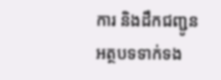ការ និងដឹកជញ្ជូន
អត្ថបទទាក់ទង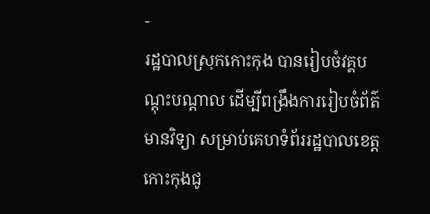-
រដ្ឋបាលស្រុកកោះកុង បានរៀបចំវគ្គបណ្តុះបណ្តាល ដើម្បីពង្រឹងការរៀបចំព័ត៌មានវិទ្យា សម្រាប់គេហទំព័ររដ្ឋបាលខេត្តកោះកុងជូ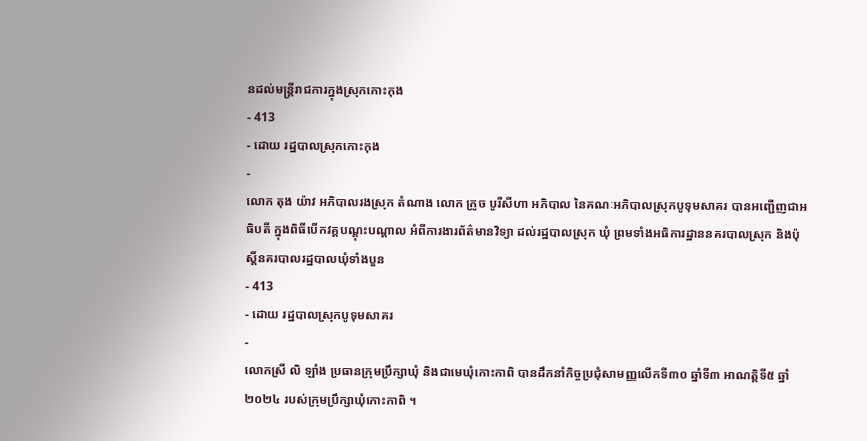នដល់មន្រ្ដីរាជការក្នុងស្រុកកោះកុង
- 413
- ដោយ រដ្ឋបាលស្រុកកោះកុង
-
លោក តុង យ៉ាវ អភិបាលរងស្រុក តំណាង លោក ក្រូច បូរីសីហា អភិបាល នៃគណៈអភិបាលស្រុកបូទុមសាគរ បានអញ្ជើញជាអធិបតី ក្នុងពិធីបើកវគ្គបណ្តុះបណ្តាល អំពីការងារព័ត៌មានវិទ្យា ដល់រដ្ឋបាលស្រុក ឃុំ ព្រមទាំងអធិការដ្ឋាននគរបាលស្រុក និងប៉ុស្តិ៍នគរបាលរដ្ឋបាលឃុំទាំងបួន
- 413
- ដោយ រដ្ឋបាលស្រុកបូទុមសាគរ
-
លោកស្រី លិ ឡាំង ប្រធានក្រុមប្រឹក្សាឃុំ និងជាមេឃុំកោះកាពិ បានដឹកនាំកិច្ចប្រជុំសាមញ្ញលើកទី៣០ ឆ្នាំទី៣ អាណត្តិទី៥ ឆ្នាំ២០២៤ របស់ក្រុមប្រឹក្សាឃុំកោះកាពិ ។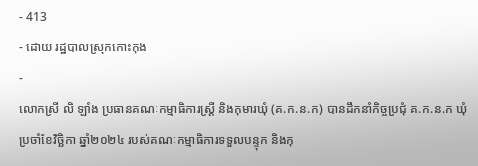- 413
- ដោយ រដ្ឋបាលស្រុកកោះកុង
-
លោកស្រី លិ ឡាំង ប្រធានគណៈកម្មាធិការស្រី្ត និងកុមារឃុំ (គ.ក.ន.ក) បានដឹកនាំកិច្ចប្រជុំ គ.ក.ន.ក ឃុំ ប្រចាំខែវិច្ឆិកា ឆ្នាំ២០២៤ របស់គណៈកម្មាធិការទទួលបន្ទុក និងកុ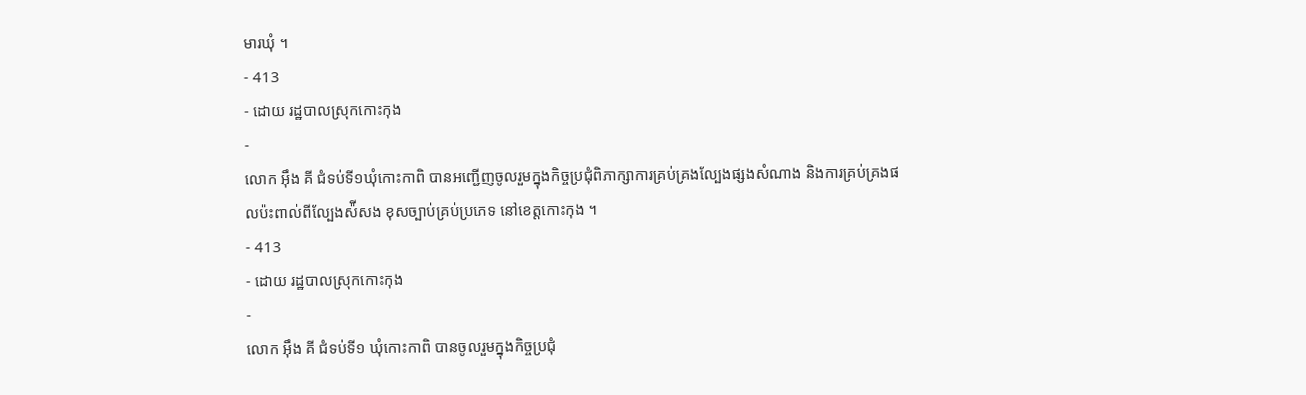មារឃុំ ។
- 413
- ដោយ រដ្ឋបាលស្រុកកោះកុង
-
លោក អុឹង គី ជំទប់ទី១ឃុំកោះកាពិ បានអញ្ជើញចូលរួមក្នុងកិច្ចប្រជុំពិភាក្សាការគ្រប់គ្រងល្បែងផ្សងសំណាង និងការគ្រប់គ្រងផលប៉ះពាល់ពីល្បែងស៉ីសង ខុសច្បាប់គ្រប់ប្រភេទ នៅខេត្តកោះកុង ។
- 413
- ដោយ រដ្ឋបាលស្រុកកោះកុង
-
លោក អុឹង គី ជំទប់ទី១ ឃុំកោះកាពិ បានចូលរួមក្នុងកិច្ចប្រជុំ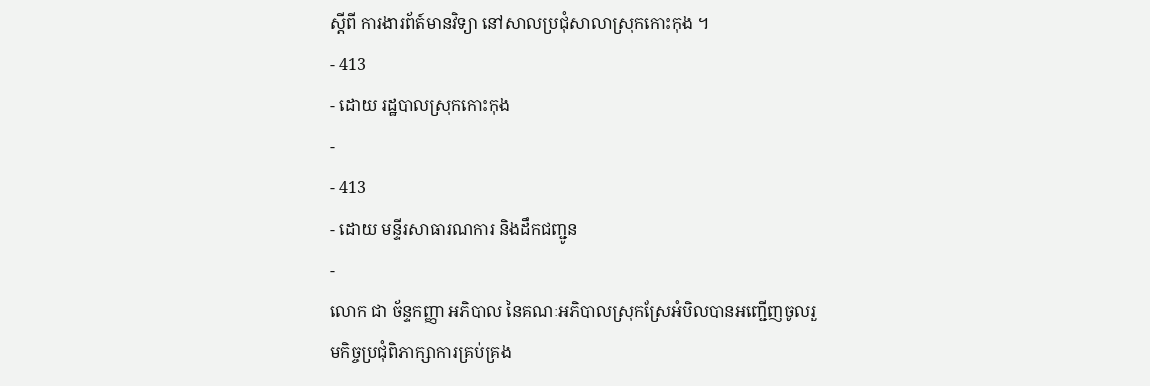ស្តីពី ការងារព័ត៍មានវិទ្យា នៅសាលប្រជុំសាលាស្រុកកោះកុង ។
- 413
- ដោយ រដ្ឋបាលស្រុកកោះកុង
-
- 413
- ដោយ មន្ទីរសាធារណការ និងដឹកជញ្ជូន
-
លោក ជា ច័ន្ទកញ្ញា អភិបាល នៃគណៈអភិបាលស្រុកស្រែអំបិលបានអញ្ជើញចូលរួមកិច្ចប្រជុំពិភាក្សាការគ្រប់គ្រង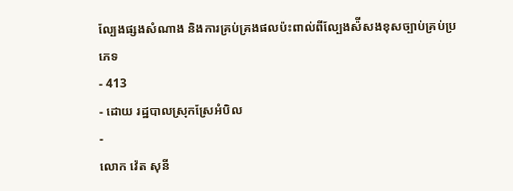ល្បែងផ្សងសំណាង និងការគ្រប់គ្រងផលប៉ះពាល់ពីល្បែងស៉ីសងខុសច្បាប់គ្រប់ប្រភេទ
- 413
- ដោយ រដ្ឋបាលស្រុកស្រែអំបិល
-
លោក វ៉េត សុនី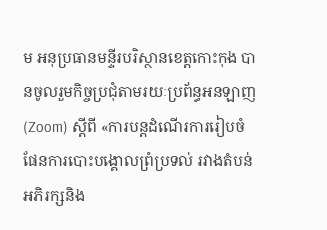ម អនុប្រធានមន្ទីរបរិស្ថានខេត្តកោះកុង បានចូលរួមកិច្ចប្រជុំតាមរយៈប្រព័ន្ធអនឡាញ (Zoom) ស្ដីពី «ការបន្តដំណើរការរៀបចំផែនការបោះបង្គោលព្រំប្រទល់ រវាងតំបន់អភិរក្សនិង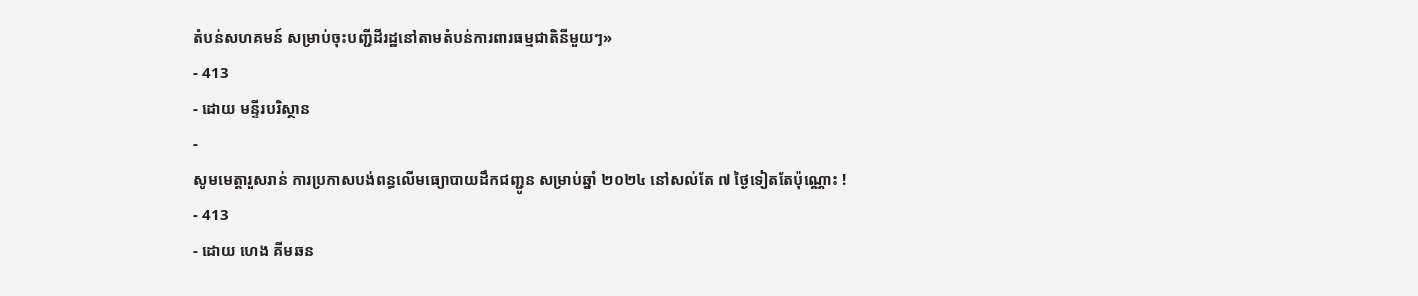តំបន់សហគមន៍ សម្រាប់ចុះបញ្ជីដីរដ្ឋនៅតាមតំបន់ការពារធម្មជាតិនីមួយៗ»
- 413
- ដោយ មន្ទីរបរិស្ថាន
-
សូមមេត្តារួសរាន់ ការប្រកាសបង់ពន្ធលើមធ្យោបាយដឹកជញ្ជូន សម្រាប់ឆ្នាំ ២០២៤ នៅសល់តែ ៧ ថ្ងៃទៀតតែប៉ុណ្ណោះ !
- 413
- ដោយ ហេង គីមឆន